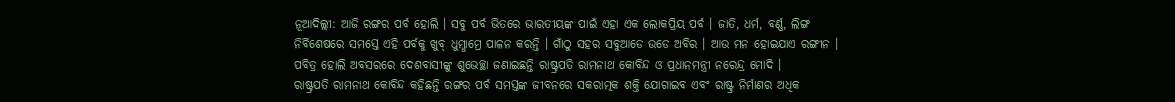ନୂଆଦିଲ୍ଲୀ: ଆଜି ରଙ୍ଗର ପର୍ବ ହୋଲି । ସବୁ ପର୍ବ ଭିତରେ ଭାରତୀୟଙ୍କ ପାଇଁ ଏହା ଏକ ଲୋକପ୍ରିୟ ପର୍ବ । ଜାତି, ଧର୍ମ, ବର୍ଣ୍ଣ, ଲିଙ୍ଗ ନିର୍ବିଶେଷରେ ସମସ୍ତେ ଏହି ପର୍ବକୁ ଖୁବ୍ ଧୁମ୍ଧାମ୍ରେ ପାଳନ କରନ୍ତି । ଗାଁଠୁ ସହର ସବୁଆଡେ ଉଡେ ଅବିର । ଆଉ ମନ ହୋଇଯାଏ ରଙ୍ଗୀନ । ପବିତ୍ର ହୋଲି ଅବସରରେ ଦେଶବାସୀଙ୍କୁ ଶୁଭେଚ୍ଛା ଜଣାଇଛନ୍ତି ରାଷ୍ଟ୍ରପତି ରାମନାଥ କୋବିନ୍ଦ ଓ ପ୍ରଧାନମନ୍ତ୍ରୀ ନରେନ୍ଦ୍ର ମୋଦି ।
ରାଷ୍ଟ୍ରପତି ରାମନାଥ କୋବିନ୍ଦ କହିଛନ୍ତି ରଙ୍ଗର ପର୍ବ ସମସ୍ତଙ୍କ ଜୀବନରେ ସକରାତ୍ମକ ଶକ୍ତି ଯୋଗାଇବ ଏବଂ ରାଷ୍ଟ୍ର ନିର୍ମାଣର ଅଧିକ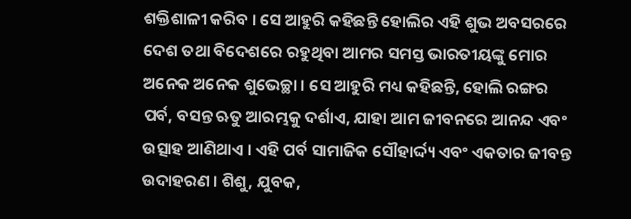ଶକ୍ତିଶାଳୀ କରିବ । ସେ ଆହୁରି କହିଛନ୍ତି ହୋଲିର ଏହି ଶୁଭ ଅବସରରେ ଦେଶ ତଥା ବିଦେଶରେ ରହୁଥିବା ଆମର ସମସ୍ତ ଭାରତୀୟଙ୍କୁ ମୋର ଅନେକ ଅନେକ ଶୁଭେଚ୍ଛା । ସେ ଆହୁରି ମଧ୍ୟ କହିଛନ୍ତି, ହୋଲି ରଙ୍ଗର ପର୍ବ, ବସନ୍ତ ଋତୁ ଆରମ୍ଭକୁ ଦର୍ଶାଏ, ଯାହା ଆମ ଜୀବନରେ ଆନନ୍ଦ ଏବଂ ଉତ୍ସାହ ଆଣିଥାଏ । ଏହି ପର୍ବ ସାମାଜିକ ସୌହାର୍ଦ୍ଦ୍ୟ ଏବଂ ଏକତାର ଜୀବନ୍ତ ଉଦାହରଣ । ଶିଶୁ, ଯୁବକ,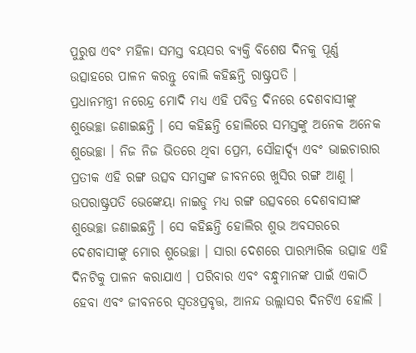ପୁରୁଷ ଏବଂ ମହିଳା ସମସ୍ତ ବୟସର ବ୍ୟକ୍ତି ବିଶେଷ ଦିନକୁ ପୂର୍ଣ୍ଣ ଉତ୍ସାହରେ ପାଳନ କରନ୍ତୁ ବୋଲି କହିଛନ୍ତି ରାଷ୍ଟ୍ରପତି ।
ପ୍ରଧାନମନ୍ତ୍ରୀ ନରେନ୍ଦ୍ର ମୋଦି ମଧ୍ୟ ଏହି ପବିତ୍ର ଦିନରେ ଦେଶବାସୀଙ୍କୁ ଶୁଭେଚ୍ଛା ଜଣାଇଛନ୍ତି । ସେ କହିଛନ୍ତି ହୋଲିରେ ସମସ୍ତଙ୍କୁ ଅନେକ ଅନେକ ଶୁଭେଚ୍ଛା । ନିଜ ନିଜ ଭିତରେ ଥିବା ପ୍ରେମ, ସୌହାର୍ଦ୍ଦ୍ୟ ଏବଂ ଭାଇଚାରାର ପ୍ରତୀକ ଏହି ରଙ୍ଗ ଉତ୍ସବ ସମସ୍ତଙ୍କ ଜୀବନରେ ଖୁସିର ରଙ୍ଗ ଆଣୁ ।
ଉପରାଷ୍ଟ୍ରପତି ଭେଙ୍କେୟା ନାଇଡୁ ମଧ୍ୟ ରଙ୍ଗ ଉତ୍ସବରେ ଦେଶବାସୀଙ୍କ ଶୁଭେଚ୍ଛା ଜଣାଇଛନ୍ତି । ସେ କହିଛନ୍ତି ହୋଲିର ଶୁଭ ଅବସରରେ ଦେଶବାସୀଙ୍କୁ ମୋର ଶୁଭେଚ୍ଛା । ସାରା ଦେଶରେ ପାରମ୍ପାରିକ ଉତ୍ସାହ ଏହି ଦିନଟିକୁ ପାଳନ କରାଯାଏ । ପରିବାର ଏବଂ ବନ୍ଧୁମାନଙ୍କ ପାଇଁ ଏକାଠି ହେବା ଏବଂ ଜୀବନରେ ସ୍ବତଃପ୍ରବୃତ୍ତ, ଆନନ୍ଦ ଉଲ୍ଲାସର ଦିନଟିଏ ହୋଲି ।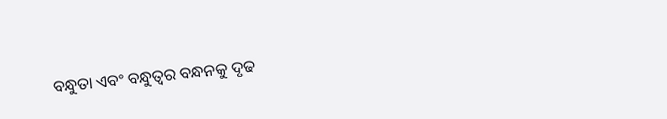ବନ୍ଧୁତା ଏବଂ ବନ୍ଧୁତ୍ବର ବନ୍ଧନକୁ ଦୃଢ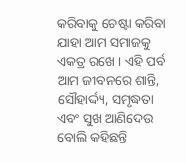କରିବାକୁ ଚେଷ୍ଟା କରିବା ଯାହା ଆମ ସମାଜକୁ ଏକତ୍ର ରଖେ । ଏହି ପର୍ବ ଆମ ଜୀବନରେ ଶାନ୍ତି, ସୌହାର୍ଦ୍ଦ୍ୟ, ସମୃଦ୍ଧତା ଏବଂ ସୁଖ ଆଣିଦେଉ ବୋଲି କହିଛନ୍ତି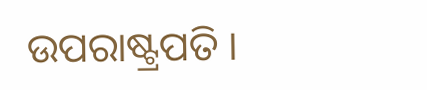ଉପରାଷ୍ଟ୍ରପତି ।